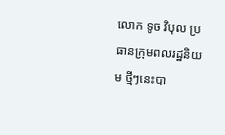លោក ទូច វិបុល ប្រធានក្រុមពលរដ្ឋនិយម ថ្មីៗនេះបា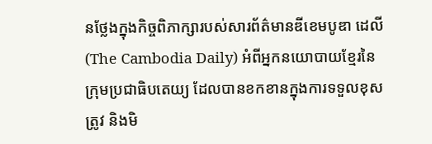នថ្លែងក្នុងកិច្ចពិភាក្សារបស់សារព័ត៌មានឌីខេមបូឌា ដេលី (The Cambodia Daily) អំពីអ្នកនយោបាយខ្មែរនៃក្រុមប្រជាធិបតេយ្យ ដែលបានខកខានក្នុងការទទួលខុសត្រូវ និងមិ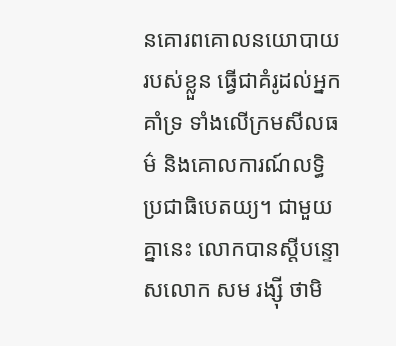នគោរពគោលនយោបាយរបស់ខ្លួន ធ្វើជាគំរូដល់អ្នកគាំទ្រ ទាំងលើក្រមសីលធម៌ និងគោលការណ៍លទ្ធិប្រជាធិបេតយ្យ។ ជាមួយគ្នានេះ លោកបានស្តីបន្ទោសលោក សម រង្ស៊ី ថាមិ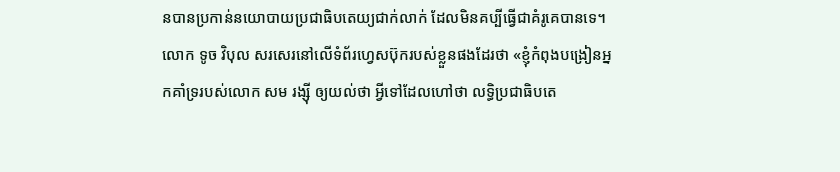នបានប្រកាន់នយោបាយប្រជាធិបតេយ្យជាក់លាក់ ដែលមិនគប្បីធ្វើជាគំរូគេបានទេ។
លោក ទូច វិបុល សរសេរនៅលើទំព័រហ្វេសប៊ុករបស់ខ្លួនផងដែរថា «ខ្ញុំកំពុងបង្រៀនអ្នកគាំទ្ររបស់លោក សម រង្សុី ឲ្យយល់ថា អ្វីទៅដែលហៅថា លទ្ធិប្រជាធិបតេ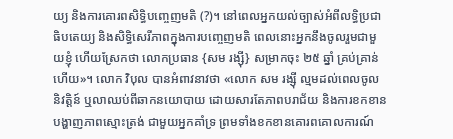យ្យ និងការគោរពសិទ្ធិបញ្ចេញមតិ (?)។ នៅពេលអ្នកយល់ច្បាស់អំពីលទ្ធិប្រជាធិបតេយ្យ និងសិទ្ធិសេរីភាពក្នុងការបញ្ចេញមតិ ពេលនោះអ្នកនឹងចូលរួមជាមួយខ្ញុំ ហើយស្រែកថា លោកប្រធាន {សម រង្ស៊ី} សម្រាកចុះ ២៥ ឆ្នាំ គ្រប់គ្រាន់ហើយ»។ លោក វិបុល បានអំពាវនាវថា «លោក សម រង្ស៊ី ល្មមដល់ពេលចូលនិវត្តិន៍ ឬលាឈប់ពីឆាកនយោបាយ ដោយសារតែភាពបរាជ័យ និងការខកខានបង្ហាញភាពស្មោះត្រង់ ជាមួយអ្នកគាំទ្រ ព្រមទាំងខកខានគោរពគោលការណ៍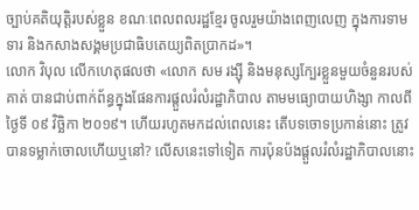ច្បាប់គតិយុត្តិរបស់ខ្លួន ខណៈពេលពលរដ្ឋខ្មែរ ចូលរួមយ៉ាងពេញលេញ ក្នុងការទាមទារ និងកសាងសង្គមប្រជាធិបតេយ្យពិតប្រាកដ»។
លោក វិបុល លើកហេតុផលថា «លោក សម រង្សុី និងមនុស្សក្បែរខ្លួនមួយចំនួនរបស់គាត់ បានជាប់ពាក់ព័ន្ធក្នុងផែនការផ្តួលរំលំរដ្ឋាភិបាល តាមមធ្យោបាយហិង្សា កាលពីថ្ងៃទី ០៩ វិច្ឆិកា ២០១៩។ ហើយរហូតមកដល់ពេលនេះ តើបទចោទប្រកាន់នោះ ត្រូវបានទម្លាក់ចោលហើយឬនៅ? លើសនេះទៅទៀត ការប៉ុនប៉ងផ្តួលរំលំរដ្ឋាភិបាលនោះ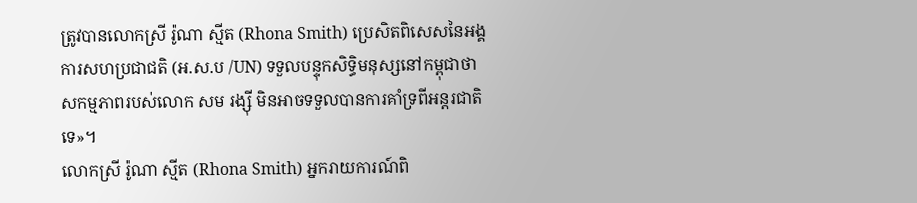ត្រូវបានលោកស្រី រ៉ូណា ស្មីត (Rhona Smith) ប្រេសិតពិសេសនៃអង្គការសហប្រជាជតិ (អ.ស.ប /UN) ទទួលបន្ទុកសិទ្ធិមនុស្សនៅកម្ពុជាថា សកម្មភាពរបស់លោក សម រង្ស៊ី មិនអាចទទួលបានការគាំទ្រពីអន្តរជាតិទេ»។
លោកស្រី រ៉ូណា ស្មីត (Rhona Smith) អ្នករាយការណ៍ពិ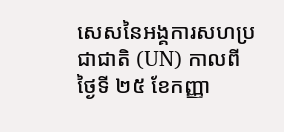សេសនៃអង្គការសហប្រជាជាតិ (UN) កាលពីថ្ងៃទី ២៥ ខែកញ្ញា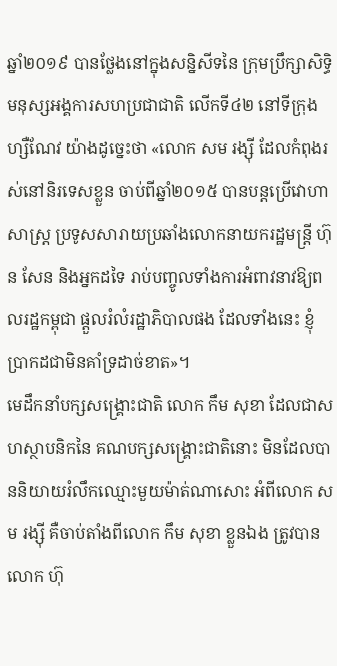ឆ្នាំ២០១៩ បានថ្លែងនៅក្នុងសន្និសីទនៃ ក្រុមប្រឹក្សាសិទ្ធិមនុស្សអង្គការសហប្រជាជាតិ លើកទី៤២ នៅទីក្រុងហ្សឺណែវ យ៉ាងដូច្នេះថា «លោក សម រង្ស៊ី ដែលកំពុងរស់នៅនិរទេសខ្លួន ចាប់ពីឆ្នាំ២០១៥ បានបន្តប្រើវោហាសាស្ត្រ ប្រទូសសារាយប្រឆាំងលោកនាយករដ្ឋមន្រ្តី ហ៊ុន សែន និងអ្នកដទៃ រាប់បញ្ចូលទាំងការអំពាវនាវឱ្យពលរដ្ឋកម្ពុជា ផ្តួលរំលំរដ្ឋាភិបាលផង ដែលទាំងនេះ ខ្ញុំប្រាកដជាមិនគាំទ្រដាច់ខាត»។
មេដឹកនាំបក្សសង្គ្រោះជាតិ លោក កឹម សុខា ដែលជាសហស្ថាបនិកនៃ គណបក្សសង្គ្រោះជាតិនោះ មិនដែលបាននិយាយរំលឹកឈ្មោះមួយម៉ាត់ណាសោះ អំពីលោក សម រង្ស៊ី គឺចាប់តាំងពីលោក កឹម សុខា ខ្លួនឯង ត្រូវបានលោក ហ៊ុ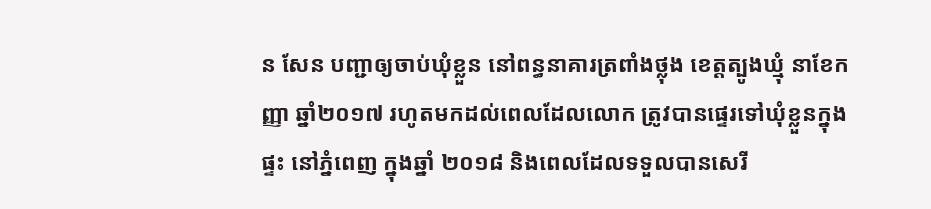ន សែន បញ្ជាឲ្យចាប់ឃុំខ្លួន នៅពន្ធនាគារត្រពាំងថ្លុង ខេត្តត្បូងឃ្មុំ នាខែកញ្ញា ឆ្នាំ២០១៧ រហូតមកដល់ពេលដែលលោក ត្រូវបានផ្ទេរទៅឃុំខ្លួនក្នុងផ្ទះ នៅភ្នំពេញ ក្នុងឆ្នាំ ២០១៨ និងពេលដែលទទួលបានសេរី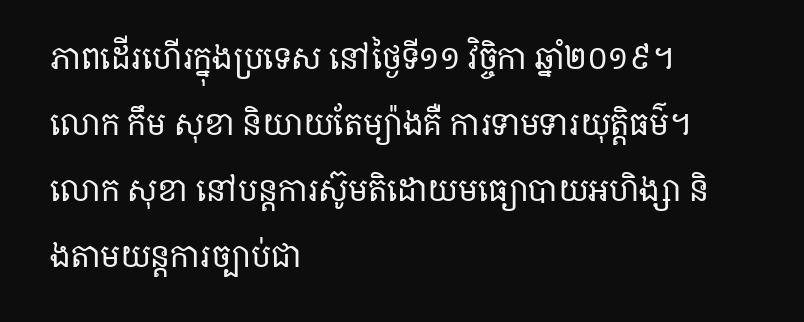ភាពដើរហើរក្នុងប្រទេស នៅថ្ងៃទី១១ វិច្ចិកា ឆ្នាំ២០១៩។ លោក កឹម សុខា និយាយតែម្យ៉ាងគឺ ការទាមទារយុត្តិធម៌។
លោក សុខា នៅបន្តការស៊ូមតិដោយមធ្យោបាយអហិង្សា និងតាមយន្តការច្បាប់ជា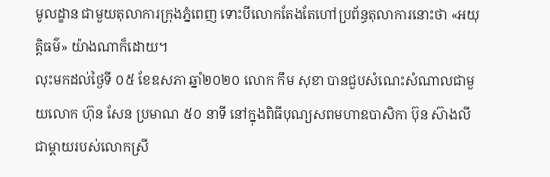មូលដ្ខាន ជាមួយតុលាការក្រុងភ្នំពេញ ទោះបីលោកតែងតែហៅប្រព័ន្ធតុលាការនោះថា «អយុត្តិធម៌» យ៉ាងណាក៏ដោយ។
លុះមកដល់ថ្ងៃទី ០៥ ខែឧសភា ឆ្នាំ២០២០ លោក កឹម សុខា បានជួបសំណេះសំណាលជាមួយលោក ហ៊ុន សែន ប្រមាណ ៥០ នាទី នៅក្នុងពិធីបុណ្យសពមហាឧបាសិកា ប៊ុន ស៊ាងលី ជាម្តាយរបស់លោកស្រី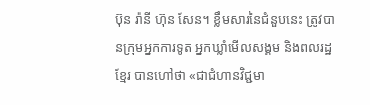ប៊ុន រ៉ានី ហ៊ុន សែន។ ខ្លឹមសារនៃជំនួបនេះ ត្រូវបានក្រុមអ្នកការទូត អ្នកឃ្លាំមើលសង្គម និងពលរដ្ឋខ្មែរ បានហៅថា «ជាជំហានវិជ្ជមា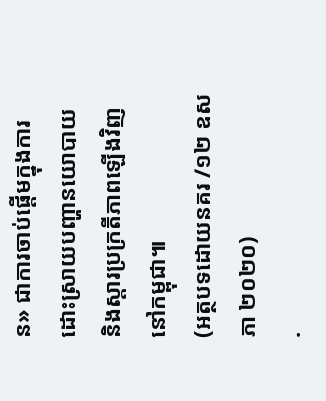ន» ជាការចាប់ផ្តើមក្នុងការដោះស្រាយបញ្ហានយោបាយ និងស្តារប្រក្រតីភាពឡើងវិញនៅកម្ពុជា៕
(អត្ថបទដោយនគរ /១២ ឧសភា ២០២០)
.